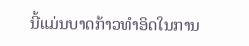ນີ້ແມ່ນບາດກ້າວທໍາອິດໃນການ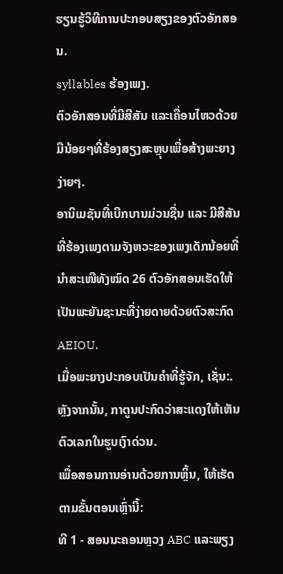ຮຽນຮູ້ວິທີການປະກອບສຽງຂອງຕົວອັກສອນ.
syllables ຮ້ອງເພງ.
ຕົວອັກສອນທີ່ມີສີສັນ ແລະເຄື່ອນໄຫວດ້ວຍມືນ້ອຍໆທີ່ຮ້ອງສຽງສະຫຼຸບເພື່ອສ້າງພະຍາງງ່າຍໆ.
ອານິເມຊັນທີ່ເບີກບານມ່ວນຊື່ນ ແລະ ມີສີສັນທີ່ຮ້ອງເພງຕາມຈັງຫວະຂອງເພງເດັກນ້ອຍທີ່ນຳສະເໜີທັງໝົດ 26 ຕົວອັກສອນເຮັດໃຫ້ເປັນພະຍັນຊະນະທີ່ງ່າຍດາຍດ້ວຍຕົວສະກົດ AEIOU.
ເມື່ອພະຍາງປະກອບເປັນຄໍາທີ່ຮູ້ຈັກ, ເຊັ່ນ:. ຫຼັງຈາກນັ້ນ, ກາຕູນປະກົດວ່າສະແດງໃຫ້ເຫັນຕົວເລກໃນຮູບເງົາດ່ວນ.
ເພື່ອສອນການອ່ານດ້ວຍການຫຼິ້ນ, ໃຫ້ເຮັດຕາມຂັ້ນຕອນເຫຼົ່ານີ້:
ທີ 1 - ສອນນະຄອນຫຼວງ ABC ແລະພຽງ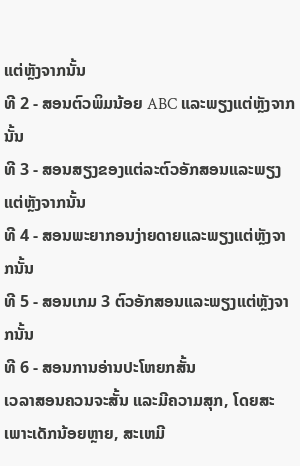ແຕ່ຫຼັງຈາກນັ້ນ
ທີ 2 - ສອນຕົວພິມນ້ອຍ ABC ແລະພຽງແຕ່ຫຼັງຈາກນັ້ນ
ທີ 3 - ສອນສຽງຂອງແຕ່ລະຕົວອັກສອນແລະພຽງແຕ່ຫຼັງຈາກນັ້ນ
ທີ 4 - ສອນພະຍາກອນງ່າຍດາຍແລະພຽງແຕ່ຫຼັງຈາກນັ້ນ
ທີ 5 - ສອນເກມ 3 ຕົວອັກສອນແລະພຽງແຕ່ຫຼັງຈາກນັ້ນ
ທີ 6 - ສອນການອ່ານປະໂຫຍກສັ້ນ
ເວລາສອນຄວນຈະສັ້ນ ແລະມີຄວາມສຸກ, ໂດຍສະເພາະເດັກນ້ອຍຫຼາຍ, ສະເຫມີ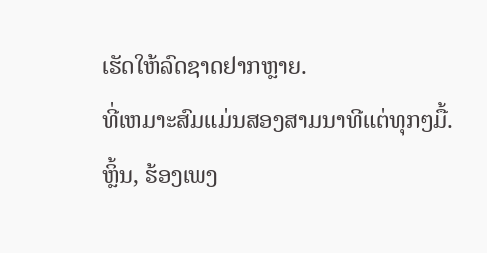ເຮັດໃຫ້ລົດຊາດຢາກຫຼາຍ.
ທີ່ເຫມາະສົມແມ່ນສອງສາມນາທີແຕ່ທຸກໆມື້.
ຫຼິ້ນ, ຮ້ອງເພງ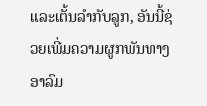ແລະເຕັ້ນລຳກັບລູກ, ອັນນີ້ຊ່ວຍເພີ່ມຄວາມຜູກພັນທາງອາລົມ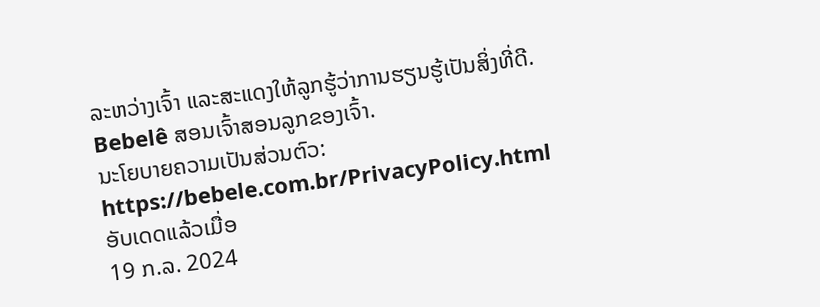ລະຫວ່າງເຈົ້າ ແລະສະແດງໃຫ້ລູກຮູ້ວ່າການຮຽນຮູ້ເປັນສິ່ງທີ່ດີ.
Bebelê ສອນເຈົ້າສອນລູກຂອງເຈົ້າ.
ນະໂຍບາຍຄວາມເປັນສ່ວນຕົວ:
https://bebele.com.br/PrivacyPolicy.html
ອັບເດດແລ້ວເມື່ອ
19 ກ.ລ. 2024